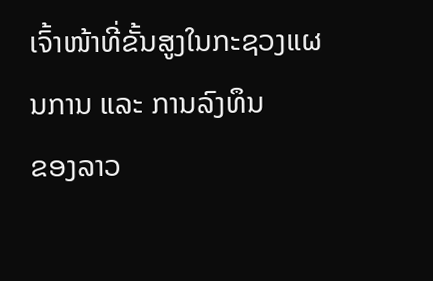ເຈົ້າໜ້າທີ່ຂັ້ນສູງໃນກະຊວງແຜນການ ແລະ ການລົງທຶນ
ຂອງລາວ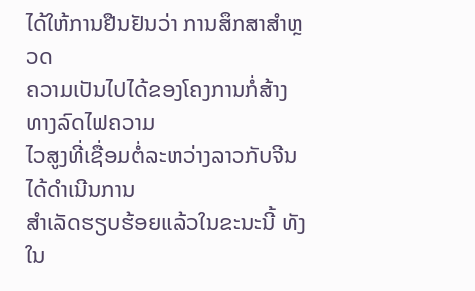ໄດ້ໃຫ້ການຢືນຢັນວ່າ ການສຶກສາສຳຫຼວດ
ຄວາມເປັນໄປໄດ້ຂອງໂຄງການກໍ່ສ້າງທາງລົດໄຟຄວາມ
ໄວສູງທີ່ເຊື່ອມຕໍ່ລະຫວ່າງລາວກັບຈີນ ໄດ້ດຳເນີນການ
ສໍາເລັດຮຽບຮ້ອຍແລ້ວໃນຂະນະນີ້ ທັງໃນ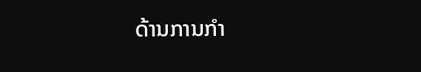ດ້ານການກໍາ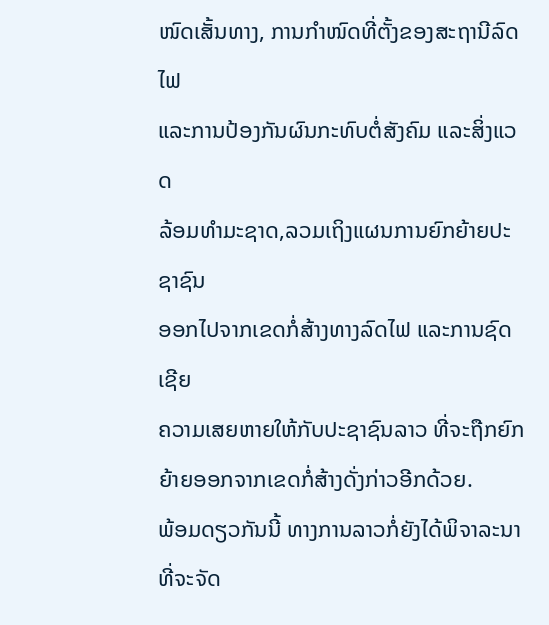ໜົດເສັ້ນທາງ, ການກໍາໜົດທີ່ຕັ້ງຂອງສະຖານີລົດໄຟ
ແລະການປ້ອງກັນຜົນກະທົບຕໍ່ສັງຄົມ ແລະສິ່ງແວດ
ລ້ອມທໍາມະຊາດ,ລວມເຖິງແຜນການຍົກຍ້າຍປະຊາຊົນ
ອອກໄປຈາກເຂດກໍ່ສ້າງທາງລົດໄຟ ແລະການຊົດເຊີຍ
ຄວາມເສຍຫາຍໃຫ້ກັບປະຊາຊົນລາວ ທີ່ຈະຖືກຍົກ
ຍ້າຍອອກຈາກເຂດກໍ່ສ້າງດັ່ງກ່າວອີກດ້ວຍ.
ພ້ອມດຽວກັນນີ້ ທາງການລາວກໍ່ຍັງໄດ້ພິຈາລະນາທີ່ຈະຈັດ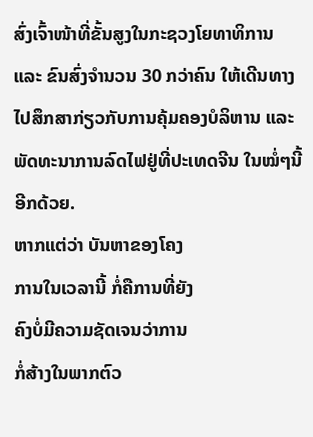ສົ່ງເຈົ້າໜ້າທີ່ຂັ້ນສູງໃນກະຊວງໂຍທາທິການ ແລະ ຂົນສົ່ງຈໍານວນ 30 ກວ່າຄົນ ໃຫ້ເດີນທາງໄປສຶກສາກ່ຽວກັບການຄຸ້ມຄອງບໍລິຫານ ແລະພັດທະນາການລົດໄຟຢູ່ທີ່ປະເທດຈີນ ໃນໝໍ່ໆນີ້ອີກດ້ວຍ.
ຫາກແຕ່ວ່າ ບັນຫາຂອງໂຄງ
ການໃນເວລານີ້ ກໍ່ຄືການທີ່ຍັງ
ຄົງບໍ່ມີຄວາມຊັດເຈນວ່າການ
ກໍ່ສ້າງໃນພາກຕົວ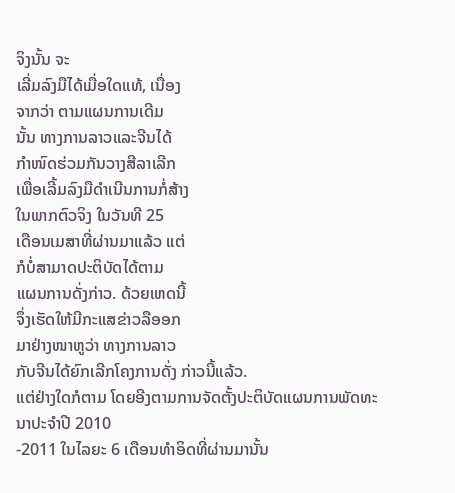ຈິງນັ້ນ ຈະ
ເລີ່ມລົງມືໄດ້ເມື່ອໃດແທ້, ເນື່ອງ
ຈາກວ່າ ຕາມແຜນການເດີມ
ນັ້ນ ທາງການລາວແລະຈີນໄດ້
ກຳໜົດຮ່ວມກັນວາງສີລາເລີກ
ເພື່ອເລີ້ມລົງມືດຳເນີນການກໍ່ສ້າງ
ໃນພາກຕົວຈິງ ໃນວັນທີ 25
ເດືອນເມສາທີ່ຜ່ານມາແລ້ວ ແຕ່
ກໍບໍ່ສາມາດປະຕິບັດໄດ້ຕາມ
ແຜນການດັ່ງກ່າວ. ດ້ວຍເຫດນີ້
ຈຶ່ງເຮັດໃຫ້ມີກະແສຂ່າວລືອອກ
ມາຢ່າງໜາຫູວ່າ ທາງການລາວ
ກັບຈີນໄດ້ຍົກເລີກໂຄງການດັ່ງ ກ່າວນີ້ແລ້ວ.
ແຕ່ຢ່າງໃດກໍຕາມ ໂດຍອີງຕາມການຈັດຕັ້ງປະຕິບັດແຜນການພັດທະນາປະຈໍາປີ 2010
-2011 ໃນໄລຍະ 6 ເດືອນທຳອິດທີ່ຜ່ານມານັ້ນ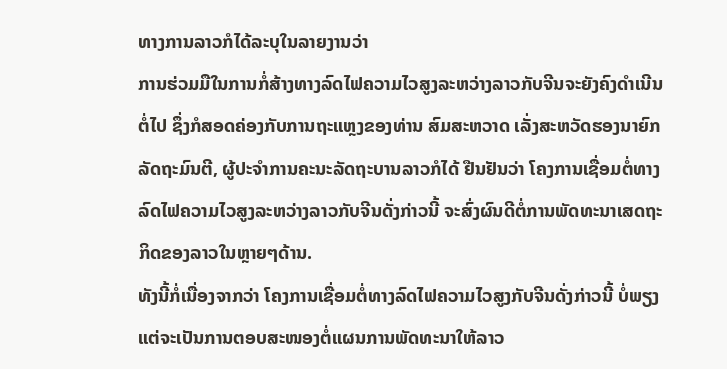ທາງການລາວກໍໄດ້ລະບຸໃນລາຍງານວ່າ
ການຮ່ວມມືໃນການກໍ່ສ້າງທາງລົດໄຟຄວາມໄວສູງລະຫວ່າງລາວກັບຈີນຈະຍັງຄົງດຳເນີນ
ຕໍ່ໄປ ຊຶ່ງກໍສອດຄ່ອງກັບການຖະແຫຼງຂອງທ່ານ ສົມສະຫວາດ ເລັ່ງສະຫວັດຮອງນາຍົກ
ລັດຖະມົນຕີ, ຜູ້ປະຈໍາການຄະນະລັດຖະບານລາວກໍໄດ້ ຢືນຢັນວ່າ ໂຄງການເຊື່ອມຕໍ່ທາງ
ລົດໄຟຄວາມໄວສູງລະຫວ່າງລາວກັບຈີນດັ່ງກ່າວນີ້ ຈະສົ່ງຜົນດີຕໍ່ການພັດທະນາເສດຖະ
ກິດຂອງລາວໃນຫຼາຍໆດ້ານ.
ທັງນີ້ກໍ່ເນື່ອງຈາກວ່າ ໂຄງການເຊື່ອມຕໍ່ທາງລົດໄຟຄວາມໄວສູງກັບຈີນດັ່ງກ່າວນີ້ ບໍ່ພຽງ
ແຕ່ຈະເປັນການຕອບສະໜອງຕໍ່ແຜນການພັດທະນາໃຫ້ລາວ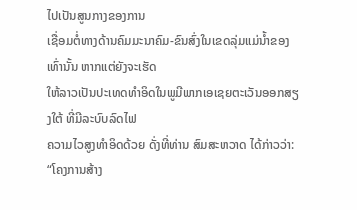ໄປເປັນສູນກາງຂອງການ
ເຊື່ອມຕໍ່ທາງດ້ານຄົມມະນາຄົມ-ຂົນສົ່ງໃນເຂດລຸ່ມແມ່ນໍ້າຂອງເທົ່ານັ້ນ ຫາກແຕ່ຍັງຈະເຮັດ
ໃຫ້ລາວເປັນປະເທດທໍາອິດໃນພູມີພາກເອເຊຍຕະເວັນອອກສຽງໃຕ້ ທີ່ມີລະບົບລົດໄຟ
ຄວາມໄວສູງທໍາອິດດ້ວຍ ດັ່ງທີ່ທ່ານ ສົມສະຫວາດ ໄດ້ກ່າວວ່າ:
“ໂຄງການສ້າງ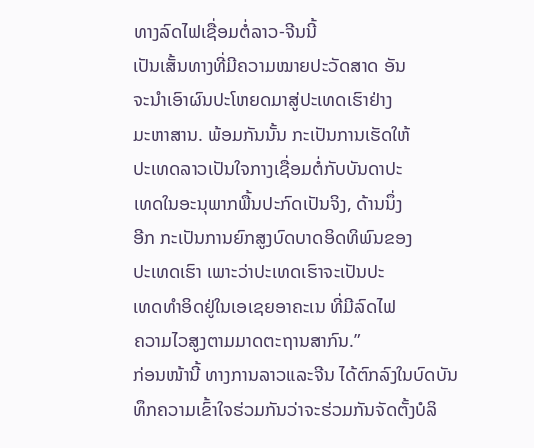ທາງລົດໄຟເຊື່ອມຕໍ່ລາວ-ຈີນນີ້
ເປັນເສັ້ນທາງທີ່ມີຄວາມໝາຍປະວັດສາດ ອັນ
ຈະນໍາເອົາຜົນປະໂຫຍດມາສູ່ປະເທດເຮົາຢ່າງ
ມະຫາສານ. ພ້ອມກັນນັ້ນ ກະເປັນການເຮັດໃຫ້
ປະເທດລາວເປັນໃຈກາງເຊື່ອມຕໍ່ກັບບັນດາປະ
ເທດໃນອະນຸພາກພື້ນປະກົດເປັນຈິງ, ດ້ານນຶ່ງ
ອີກ ກະເປັນການຍົກສູງບົດບາດອິດທິພົນຂອງ
ປະເທດເຮົາ ເພາະວ່າປະເທດເຮົາຈະເປັນປະ
ເທດທໍາອິດຢູ່ໃນເອເຊຍອາຄະເນ ທີ່ມີລົດໄຟ
ຄວາມໄວສູງຕາມມາດຕະຖານສາກົນ.”
ກ່ອນໜ້ານີ້ ທາງການລາວແລະຈີນ ໄດ້ຕົກລົງໃນບົດບັນ
ທຶກຄວາມເຂົ້າໃຈຮ່ວມກັນວ່າຈະຮ່ວມກັນຈັດຕັ້ງບໍລິ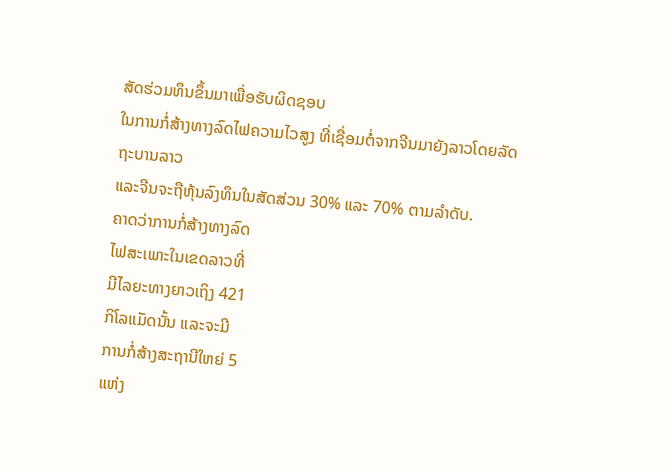ສັດຮ່ວມທຶນຂຶ້ນມາເພື່ອຮັບຜິດຊອບ
ໃນການກໍ່ສ້າງທາງລົດໄຟຄວາມໄວສູງ ທີ່ເຊື່ອມຕໍ່ຈາກຈີນມາຍັງລາວໂດຍລັດຖະບານລາວ
ແລະຈີນຈະຖືຫຸ້ນລົງທຶນໃນສັດສ່ວນ 30% ແລະ 70% ຕາມລໍາດັບ.
ຄາດວ່າການກໍ່ສ້າງທາງລົດ
ໄຟສະເພາະໃນເຂດລາວທີ່
ມີໄລຍະທາງຍາວເຖິງ 421
ກິໂລແມັດນັ້ນ ແລະຈະມີ
ການກໍ່ສ້າງສະຖານີໃຫຍ່ 5
ແຫ່ງ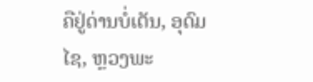ຄືຢູ່ດ່ານບໍ່ເຕັນ, ອຸດົມ
ໄຊ, ຫຼວງພະ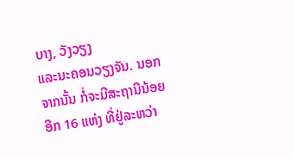ບາງ, ວັງວຽງ
ແລະນະຄອນວຽງຈັນ. ນອກ
ຈາກນັ້ນ ກໍ່ຈະມີສະຖານີນ້ອຍ
ອີກ 16 ແຫ່ງ ທີ່ຢູ່ລະຫວ່າ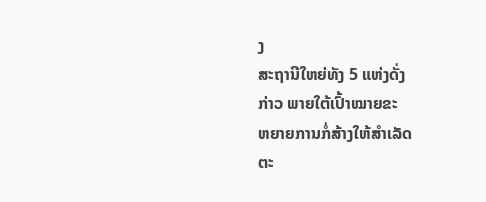ງ
ສະຖານີໃຫຍ່ທັງ 5 ແຫ່ງດັ່ງ
ກ່າວ ພາຍໃຕ້ເປົ້າໝາຍຂະ
ຫຍາຍການກໍ່ສ້າງໃຫ້ສໍາເລັດ
ຕະ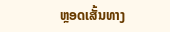ຫຼອດເສັ້ນທາງ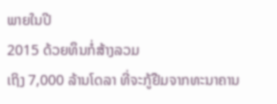ພາຍໃນປີ
2015 ດ້ວຍທຶນກໍ່ສ້າງລວມ
ເຖິງ 7,000 ລ້ານໂດລາ ທີ່ຈະກູ້ຢືມຈາກທະນາຄານ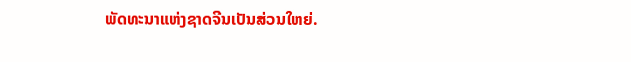ພັດທະນາແຫ່ງຊາດຈີນເປັນສ່ວນໃຫຍ່.